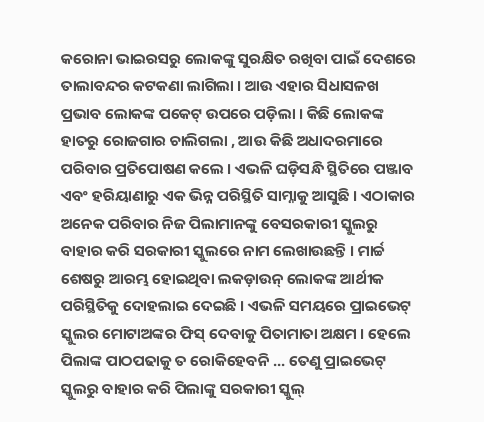କରୋନା ଭାଇରସରୁ ଲୋକଙ୍କୁ ସୁରକ୍ଷିତ ରଖିବା ପାଇଁ ଦେଶରେ ତାଲାବନ୍ଦର କଟକଣା ଲାଗିଲା । ଆଉ ଏହାର ସିଧାସଳଖ ପ୍ରଭାବ ଲୋକଙ୍କ ପକେଟ୍ ଉପରେ ପଡ଼ିଲା । କିଛି ଲୋକଙ୍କ ହାତରୁ ରୋଜଗାର ଚାଲିଗଲା , ଆଉ କିଛି ଅଧାଦରମାରେ ପରିବାର ପ୍ରତିପୋଷଣ କଲେ । ଏଭଳି ଘଡ଼ିସନ୍ଧି ସ୍ଥିତିରେ ପଞ୍ଜାବ ଏବଂ ହରିୟାଣାରୁ ଏକ ଭିନ୍ନ ପରିସ୍ଥିତି ସାମ୍ନାକୁ ଆସୁଛି । ଏଠାକାର ଅନେକ ପରିବାର ନିଜ ପିଲାମାନଙ୍କୁ ବେସରକାରୀ ସ୍କୁଲରୁ ବାହାର କରି ସରକାରୀ ସ୍କୁଲରେ ନାମ ଲେଖାଉଛନ୍ତି । ମାର୍ଚ୍ଚ ଶେଷରୁ ଆରମ୍ଭ ହୋଇଥିବା ଲକଡ଼ାଉନ୍ ଲୋକଙ୍କ ଆର୍ଥୀକ ପରିସ୍ଥିତିକୁ ଦୋହଲାଇ ଦେଇଛି । ଏଭଳି ସମୟରେ ପ୍ରାଇଭେଟ୍ ସ୍କୁଲର ମୋଟାଅଙ୍କର ଫିସ୍ ଦେବାକୁ ପିତାମାତା ଅକ୍ଷମ । ହେଲେ ପିଲାଙ୍କ ପାଠପଢାକୁ ତ ରୋକିହେବନି ... ତେଣୁ ପ୍ରାଇଭେଟ୍ ସ୍କୁଲରୁ ବାହାର କରି ପିଲାଙ୍କୁ ସରକାରୀ ସ୍କୁଲ୍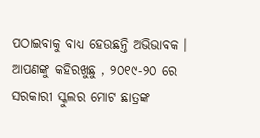ପଠାଇବାକୁ ବାଧ୍ୟ ହେଉଛନ୍ତି ଅଭିଭାବକ ।
ଆପଣଙ୍କୁ କହିରଖୁଛୁ , ୨୦୧୯-୨୦ ରେ ସରକାରୀ ସ୍କୁଲର ମୋଟ ଛାତ୍ରଙ୍କ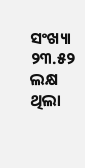ସଂଖ୍ୟା ୨୩.୫୨ ଲକ୍ଷ ଥିଲା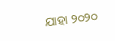ଯାହା ୨୦୨୦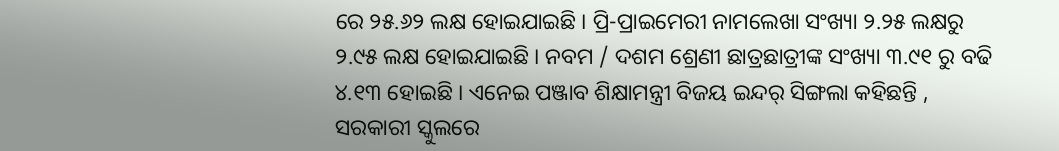ରେ ୨୫.୬୨ ଲକ୍ଷ ହୋଇଯାଇଛି । ପ୍ରି-ପ୍ରାଇମେରୀ ନାମଲେଖା ସଂଖ୍ୟା ୨.୨୫ ଲକ୍ଷରୁ ୨.୯୫ ଲକ୍ଷ ହୋଇଯାଇଛି । ନବମ / ଦଶମ ଶ୍ରେଣୀ ଛାତ୍ରଛାତ୍ରୀଙ୍କ ସଂଖ୍ୟା ୩.୯୧ ରୁ ବଢି ୪.୧୩ ହୋଇଛି । ଏନେଇ ପଞ୍ଜାବ ଶିକ୍ଷାମନ୍ତ୍ରୀ ବିଜୟ ଇନ୍ଦର୍ ସିଙ୍ଗଲା କହିଛନ୍ତି , ସରକାରୀ ସ୍କୁଲରେ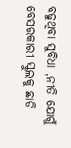ବଢୁଥିବା ସୁବିଧା ,ନୀତି ଯୋଗୁଁ ବେସରକାରୀ ସ୍କୁଲକୁ ଛାଡି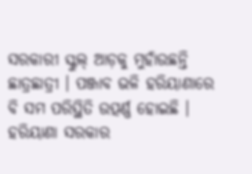ସରକାରୀ ସ୍କୁଲ୍ ଆଡ଼କୁ ମୁହାଁଉଛନ୍ତି ଛାତ୍ରଛାତ୍ରୀ । ପଞ୍ଜାବ ଭଳି ହରିୟାଣାରେ ବି ସମ ପରିସ୍ଥିତି ଉତ୍ପର୍ଣ୍ଣ ହୋଇଛି । ହରିୟାଣା ସରକାର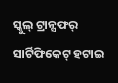ସ୍କୁଲ୍ ଟ୍ରାନ୍ସଫର୍ ସାର୍ଟିଫିକେଟ୍ ହଟାଇ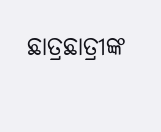ଛାତ୍ରଛାତ୍ରୀଙ୍କ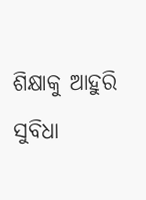ଶିକ୍ଷାକୁ ଆହୁରି ସୁବିଧା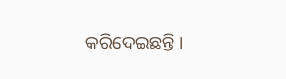କରିଦେଇଛନ୍ତି ।